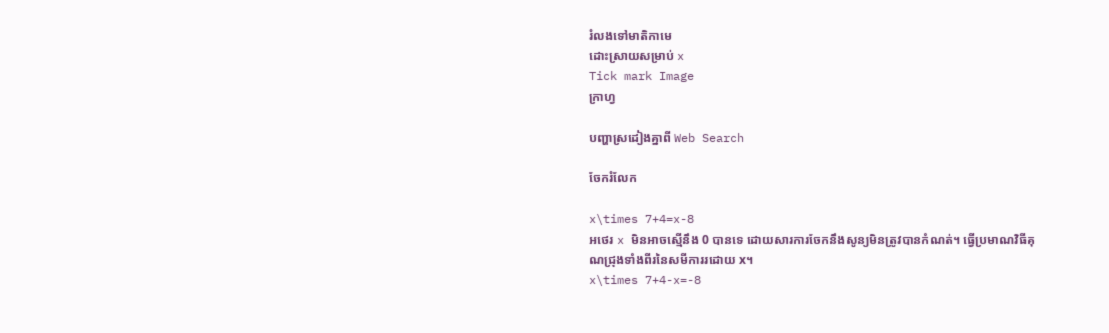រំលងទៅមាតិកាមេ
ដោះស្រាយសម្រាប់ x
Tick mark Image
ក្រាហ្វ

បញ្ហាស្រដៀងគ្នាពី Web Search

ចែករំលែក

x\times 7+4=x-8
អថេរ x មិនអាចស្មើនឹង 0 បានទេ ដោយសារការចែកនឹងសូន្យមិនត្រូវបានកំណត់។ ធ្វើប្រមាណវិធីគុណជ្រុងទាំងពីរនៃសមីការរដោយ x។
x\times 7+4-x=-8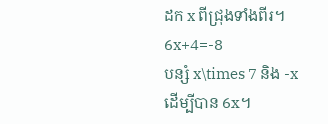ដក x ពីជ្រុងទាំងពីរ។
6x+4=-8
បន្សំ x\times 7 និង -x ដើម្បីបាន 6x។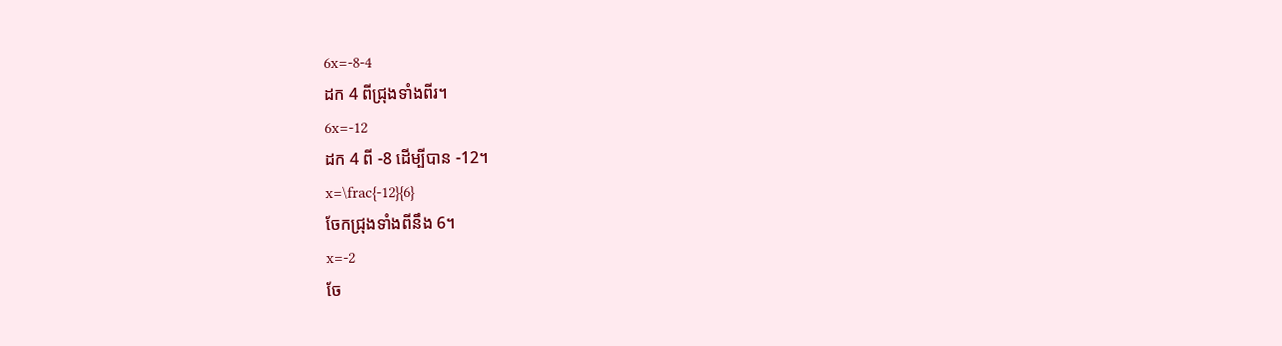6x=-8-4
ដក 4 ពីជ្រុងទាំងពីរ។
6x=-12
ដក 4 ពី -8 ដើម្បីបាន -12។
x=\frac{-12}{6}
ចែកជ្រុងទាំងពីនឹង 6។
x=-2
ចែ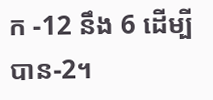ក -12 នឹង 6 ដើម្បីបាន-2។